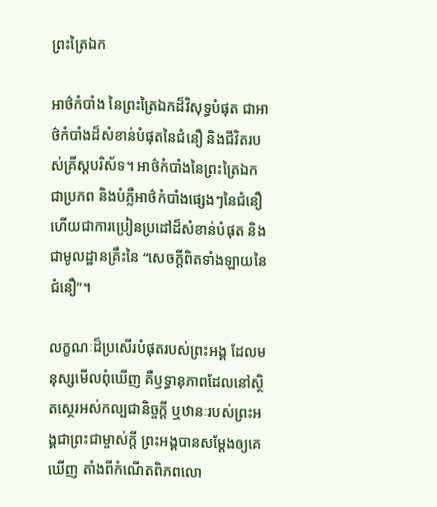ព្រះត្រៃឯក

អាថ៌កំបាំង នៃព្រះត្រៃឯកដ៏វិសុទ្ធបំផុត ជាអាថ៌កំបាំងដ៏សំខាន់បំផុតនៃជំនឿ និងជីវិតរបស់គ្រីស្តបរិស័ទ។ អាថ៌កំបាំងនៃព្រះត្រៃឯកជាប្រភព និងបំភ្លឺអាថ៌កំបាំងផ្សេងៗនៃជំនឿ ហើយជាការប្រៀនប្រដៅដ៏សំខាន់បំផុត និងជាមូលដ្ឋានគ្រឹះនៃ “សេចក្ដីពិតទាំងឡាយនៃជំនឿ”។

លក្ខណៈដ៏ប្រសើរបំផុតរបស់ព្រះ‌អង្គ ដែលមនុស្សមើលពុំឃើញ គឺឫទ្ធា‌នុភាពដែលនៅស្ថិត‌ស្ថេរអស់កល្ប‌ជានិច្ចក្តី ឬឋានៈរបស់ព្រះ‌អង្គជាព្រះ‌ជាម្ចាស់ក្តី ព្រះ‌អង្គបានសម្ដែងឲ្យគេឃើញ តាំងពីកំណើតពិភព‌លោ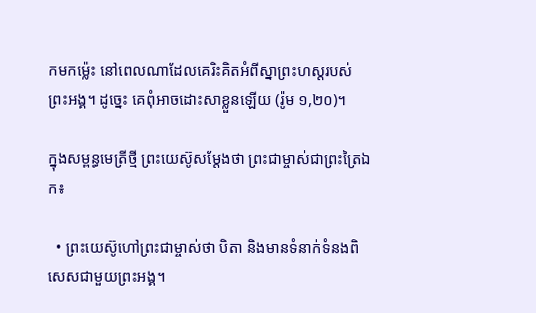កមកម៉្លេះ នៅពេលណាដែលគេរិះ‌គិតអំពីស្នាព្រះ‌ហស្ដរបស់ព្រះ‌អង្គ។ ដូច្នេះ គេពុំអាចដោះ‌សាខ្លួនឡើយ (រ៉ូម ១,២០)។

ក្នុងសម្ពន្ធមេត្រីថ្មី ព្រះយេស៊ូសម្ដែងថា ព្រះជាម្ចាស់ជាព្រះត្រៃឯក៖

  • ព្រះយេស៊ូហៅព្រះជាម្ចាស់ថា បិតា និងមានទំនាក់ទំនងពិសេសជាមួយព្រះអង្គ។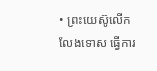• ព្រះយេស៊ូលើកលែងទោស ធ្វើការ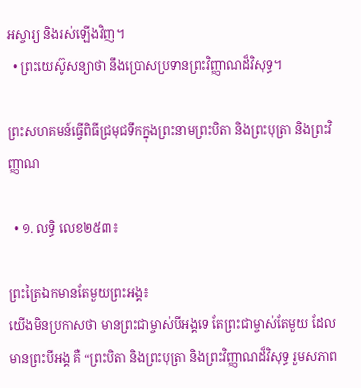អស្ចារ្យ និងរស់ឡើងវិញ។
  • ព្រះយេស៊ូសន្យាថា នឹងប្រោសប្រទានព្រះវិញ្ញាណដ៏វិសុទ្ធ។

ព្រះសហគមន៍ធ្វើពិធីជ្រមុជទឹកក្នុងព្រះនាមព្រះបិតា និងព្រះបុត្រា និងព្រះវិញ្ញាណ

  • ១. លទ្ធិ លេខ២៥៣៖

ព្រះត្រៃឯកមានតែមួយព្រះអង្គ៖
យើងមិនប្រកាសថា មានព្រះជាម្ចាស់បីអង្គទេ តែព្រះជាម្ចាស់តែមួយ ដែលមានព្រះបីអង្គ គឺ “ព្រះបិតា និងព្រះបុត្រា និងព្រះវិញ្ញាណដ៏វិសុទ្ធ រួមសភាព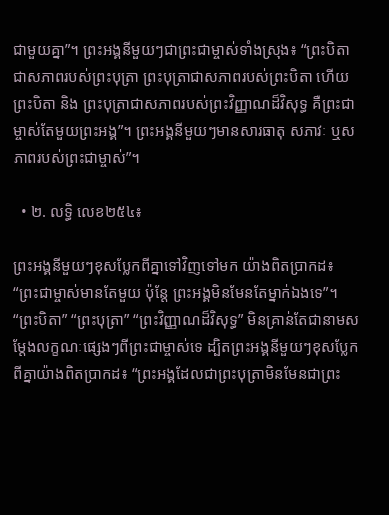ជាមួយគ្នា”។ ព្រះអង្គនីមួយៗជាព្រះជាម្ចាស់ទាំងស្រុង៖ “ព្រះបិតាជាសភាពរបស់ព្រះបុត្រា ព្រះបុត្រាជាសភាពរបស់ព្រះបិតា ហើយព្រះបិតា និង ព្រះបុត្រាជាសភាពរបស់ព្រះវិញ្ញាណដ៏វិសុទ្ធ គឺព្រះជាម្ចាស់តែមួយព្រះអង្គ”។ ព្រះអង្គនីមួយៗមានសារធាតុ សភាវៈ ឬសភាពរបស់ព្រះជាម្ចាស់”។

  • ២. លទ្ធិ លេខ២៥៤៖

ព្រះអង្គនីមួយៗខុសប្លែកពីគ្នាទៅវិញទៅមក យ៉ាងពិតប្រាកដ៖
“ព្រះជាម្ចាស់មានតែមួយ ប៉ុន្តែ ព្រះអង្គមិនមែនតែម្នាក់ឯងទេ”។ “ព្រះបិតា” “ព្រះបុត្រា” “ព្រះវិញ្ញាណដ៏វិសុទ្ធ” មិនគ្រាន់តែជានាមសម្ដែងលក្ខណៈផ្សេងៗពីព្រះជាម្ចាស់ទេ ដ្បិតព្រះអង្គនីមួយៗខុសប្លែកពីគ្នាយ៉ាងពិតប្រាកដ៖ “ព្រះអង្គដែលជាព្រះបុត្រាមិនមែនជាព្រះ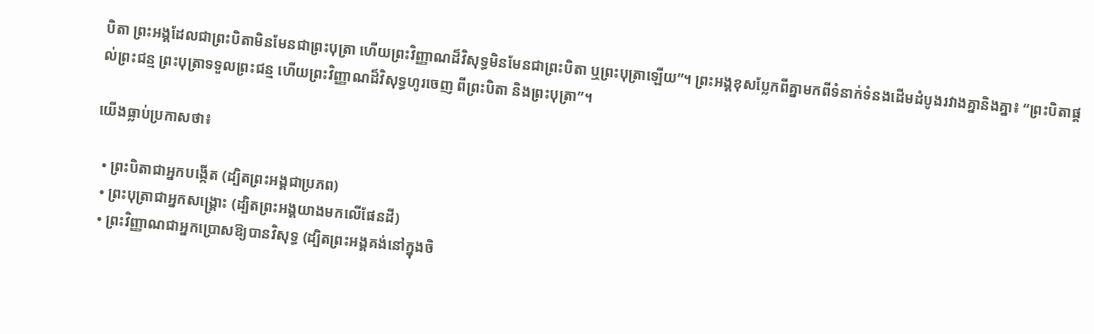បិតា ព្រះអង្គដែលជាព្រះបិតាមិនមែនជាព្រះបុត្រា ហើយព្រះវិញ្ញាណដ៏វិសុទ្ធមិនមែនជាព្រះបិតា ឬព្រះបុត្រាឡើយ”។ ព្រះអង្គខុសប្លែកពីគ្នាមកពីទំនាក់ទំនងដើមដំបូងរវាងគ្នានិងគ្នា៖ “ព្រះបិតាផ្ដល់ព្រះជន្ម ព្រះបុត្រាទទួលព្រះជន្ម ហើយព្រះវិញ្ញាណដ៏វិសុទ្ធហូរចេញ ពីព្រះបិតា និងព្រះបុត្រា”។

យើងធ្លាប់ប្រកាសថា៖

  • ព្រះបិតាជាអ្នកបង្កើត (ដ្បិតព្រះអង្គជាប្រភព)
  • ព្រះបុត្រាជាអ្នកសង្រ្គោះ (ដ្បិតព្រះអង្គយាងមកលើផែនដី)
  • ព្រះវិញ្ញាណជាអ្នកប្រោសឱ្យបានវិសុទ្ធ (ដ្បិតព្រះអង្គគង់នៅក្នុងចិ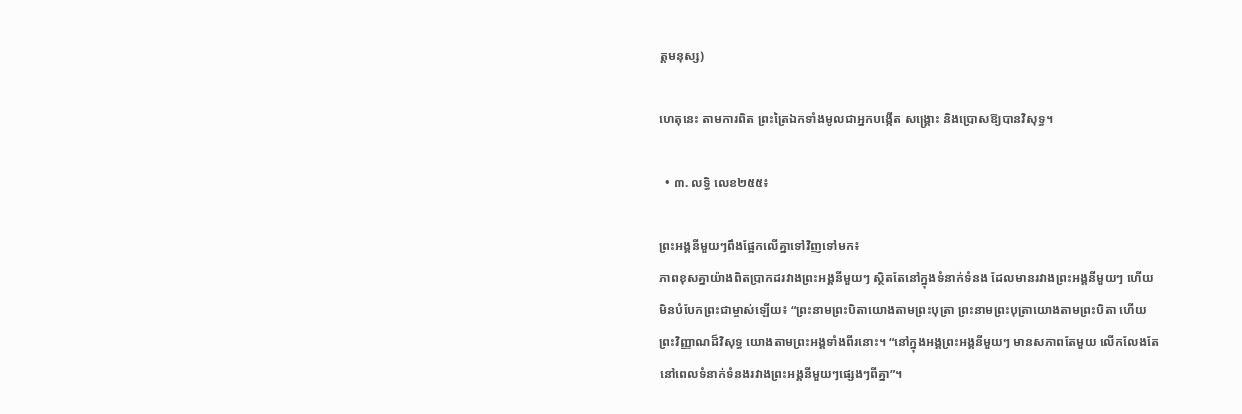ត្តមនុស្ស)

ហេតុនេះ តាមការពិត ព្រះត្រៃឯកទាំងមូលជាអ្នកបង្កើត សង្រ្គោះ និងប្រោសឱ្យបានវិសុទ្ធ។

  • ៣. លទ្ធិ លេខ២៥៥៖

ព្រះអង្គនីមួយៗពឹងផ្អែកលើគ្នាទៅវិញទៅមក៖
ភាពខុសគ្នាយ៉ាងពិតប្រាកដរវាងព្រះអង្គនីមួយៗ ស្ថិតតែនៅក្នុងទំនាក់ទំនង ដែលមានរវាងព្រះអង្គនីមួយៗ ហើយមិនបំបែកព្រះជាម្ចាស់ឡើយ៖ “ព្រះនាមព្រះបិតាយោងតាមព្រះបុត្រា ព្រះនាមព្រះបុត្រាយោងតាមព្រះបិតា ហើយព្រះវិញ្ញាណដ៏វិសុទ្ធ យោងតាមព្រះអង្គទាំងពីរនោះ។ “នៅក្នុងអង្គព្រះអង្គនីមួយៗ មានសភាពតែមួយ លើកលែងតែនៅពេលទំនាក់ទំនងរវាងព្រះអង្គនីមួយៗផ្សេងៗពីគ្នា”។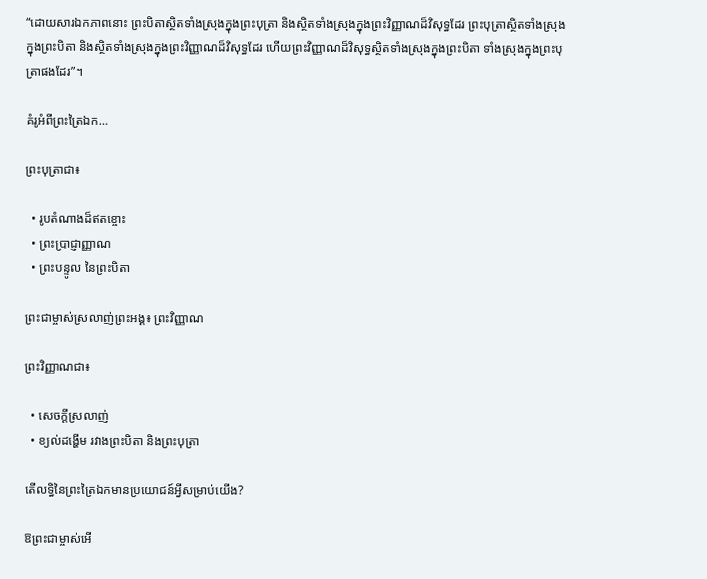“ដោយសារឯកភាពនោះ ព្រះបិតាស្ថិតទាំងស្រុងក្នុងព្រះបុត្រា និងស្ថិតទាំងស្រុងក្នុងព្រះវិញ្ញាណដ៏វិសុទ្ធដែរ ព្រះបុត្រាស្ថិតទាំងស្រុងក្នុងព្រះបិតា និងស្ថិតទាំងស្រុងក្នុងព្រះវិញ្ញាណដ៏វិសុទ្ធដែរ ហើយព្រះវិញ្ញាណដ៏វិសុទ្ធស្ថិតទាំងស្រុងក្នុងព្រះបិតា ទាំងស្រុងក្នុងព្រះបុត្រាផងដែរ”។

គំរូអំពីព្រះត្រៃឯក…

ព្រះបុត្រាជា៖

  • រូបតំណាងដ៏ឥតខ្ចោះ
  • ព្រះប្រាជ្ញាញ្ញាណ
  • ព្រះបន្ទូល នៃព្រះបិតា

ព្រះជាម្ចាស់ស្រលាញ់ព្រះអង្គ៖ ព្រះវិញ្ញាណ

ព្រះវិញ្ញាណជា៖

  • សេចក្ដីស្រលាញ់
  • ខ្យល់ដង្ហើម រវាងព្រះបិតា និងព្រះបុត្រា

តើលទ្ធិនៃព្រះត្រៃឯកមានប្រយោជន៍អ្វីសម្រាប់យើង?

ឱព្រះជាម្ចាស់អើ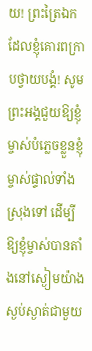យ! ព្រះត្រៃឯកដែលខ្ញុំគោរពក្រាបថ្វាយបង្គំ! សូមព្រះអង្គជួយឱ្យខ្ញុំម្ចាស់បំភ្លេចខ្លួនខ្ញុំម្ចាស់ផ្ទាល់ទាំងស្រុងទៅ ដើម្បីឱ្យខ្ញុំម្ចាស់បានតាំងនៅស្ងៀមយ៉ាងស្ងប់ស្ងាត់ជាមួយ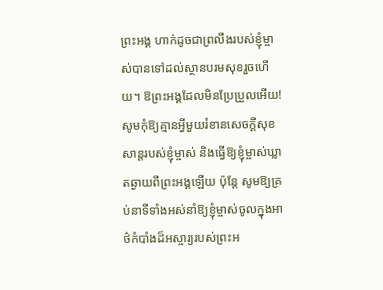ព្រះអង្គ ហាក់ដូចជាព្រលឹងរបស់ខ្ញុំម្ចាស់បានទៅដល់ស្ថានបរមសុខរួចហើយ។ ឱព្រះអង្គដែលមិនប្រែប្រួលអើយ! សូមកុំឱ្យគ្មានអ្វីមួយរំខានសេចក្ដីសុខសាន្តរបស់ខ្ញុំម្ចាស់ និងធ្វើឱ្យខ្ញុំម្ចាស់ឃ្លាតឆ្ងាយពីព្រះអង្គឡើយ ប៉ុន្តែ សូមឱ្យគ្រប់នាទីទាំងអស់នាំឱ្យខ្ញុំម្ចាស់ចូលក្នុងអាថ៌កំបាំងដ៏អស្ចារ្យរបស់ព្រះអ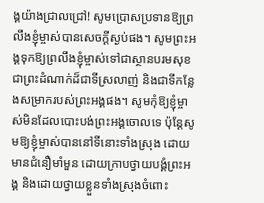ង្គយ៉ាងជ្រាលជ្រៅ! សូមប្រោសប្រទានឱ្យព្រលឹងខ្ញុំម្ចាស់បានសេចក្ដីស្ងប់ផង។ សូមព្រះអង្គទុកឱ្យព្រលឹងខ្ញុំម្ចាស់ទៅជាស្ថានបរមសុខ ជាព្រះដំណាក់ដ៏ជាទីស្រលាញ់ និងជាទីកន្លែងសម្រាករបស់ព្រះអង្គផង។ សូមកុំឱ្យខ្ញុំម្ចាស់មិនដែលបោះបង់ព្រះអង្គចោលទេ ប៉ុន្តែសូមឱ្យខ្ញុំម្ចាស់បាននៅទីនោះទាំងស្រុង ដោយមានជំនឿមាំមួន ដោយក្រាបថ្វាយបង្គំព្រះអង្គ និងដោយថ្វាយខ្លួនទាំងស្រុងចំពោះ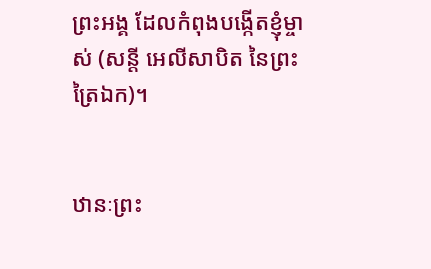ព្រះអង្គ ដែលកំពុងបង្កើតខ្ញុំម្ចាស់ (សន្តី អេលីសាបិត នៃព្រះត្រៃឯក)។


ឋានៈព្រះ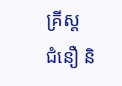គ្រីស្ត
ជំនឿ និ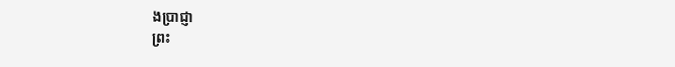ងប្រាជ្ញា
ព្រះ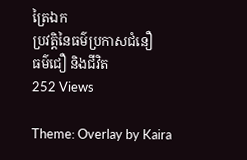ត្រៃឯក
ប្រវត្តិនៃធម៌ប្រកាសជំនឿ
ធម៌ជឿ និងជីវិត
252 Views

Theme: Overlay by Kaira